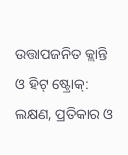ଉତ୍ତାପଜନିତ କ୍ଲାନ୍ତି ଓ ହିଟ୍ ଷ୍ଟ୍ରୋକ୍: ଲକ୍ଷଣ, ପ୍ରତିକାର ଓ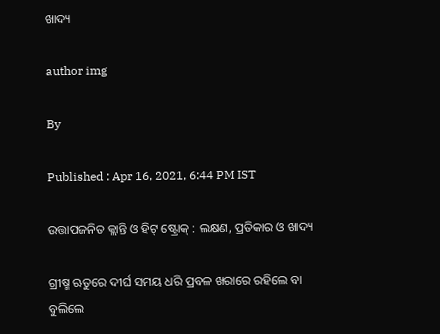ଖାଦ୍ୟ

author img

By

Published : Apr 16, 2021, 6:44 PM IST

ଉତ୍ତାପଜନିତ କ୍ଲାନ୍ତି ଓ ହିଟ୍ ଷ୍ଟ୍ରୋକ୍ : ଲକ୍ଷଣ, ପ୍ରତିକାର ଓ ଖାଦ୍ୟ

ଗ୍ରୀଷ୍ମ ଋତୁରେ ଦୀର୍ଘ ସମୟ ଧରି ପ୍ରବଳ ଖରାରେ ରହିଲେ ବା ବୁଲିଲେ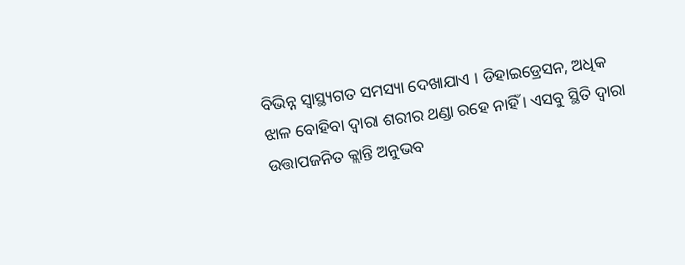ବିଭିନ୍ନ ସ୍ୱାସ୍ଥ୍ୟଗତ ସମସ୍ୟା ଦେଖାଯାଏ । ଡିହାଇଡ୍ରେସନ, ଅଧିକ ଝାଳ ବୋହିବା ଦ୍ୱାରା ଶରୀର ଥଣ୍ଡା ରହେ ନାହିଁ । ଏସବୁ ସ୍ଥିତି ଦ୍ୱାରା ଉତ୍ତାପଜନିତ କ୍ଲାନ୍ତି ଅନୁଭବ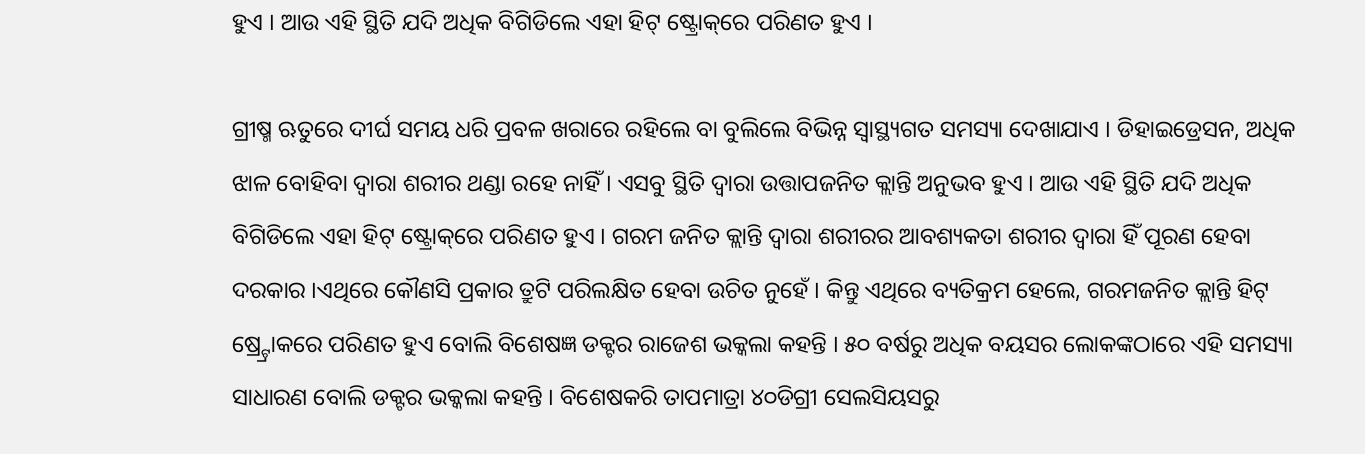ହୁଏ । ଆଉ ଏହି ସ୍ଥିତି ଯଦି ଅଧିକ ବିଗିଡିଲେ ଏହା ହିଟ୍ ଷ୍ଟ୍ରୋକ୍‌ରେ ପରିଣତ ହୁଏ ।

ଗ୍ରୀଷ୍ମ ଋତୁରେ ଦୀର୍ଘ ସମୟ ଧରି ପ୍ରବଳ ଖରାରେ ରହିଲେ ବା ବୁଲିଲେ ବିଭିନ୍ନ ସ୍ୱାସ୍ଥ୍ୟଗତ ସମସ୍ୟା ଦେଖାଯାଏ । ଡିହାଇଡ୍ରେସନ, ଅଧିକ ଝାଳ ବୋହିବା ଦ୍ୱାରା ଶରୀର ଥଣ୍ଡା ରହେ ନାହିଁ । ଏସବୁ ସ୍ଥିତି ଦ୍ୱାରା ଉତ୍ତାପଜନିତ କ୍ଲାନ୍ତି ଅନୁଭବ ହୁଏ । ଆଉ ଏହି ସ୍ଥିତି ଯଦି ଅଧିକ ବିଗିଡିଲେ ଏହା ହିଟ୍ ଷ୍ଟ୍ରୋକ୍‌ରେ ପରିଣତ ହୁଏ । ଗରମ ଜନିତ କ୍ଲାନ୍ତି ଦ୍ୱାରା ଶରୀରର ଆବଶ୍ୟକତା ଶରୀର ଦ୍ୱାରା ହିଁ ପୂରଣ ହେବା ଦରକାର ।ଏଥିରେ କୌଣସି ପ୍ରକାର ତ୍ରୁଟି ପରିଲକ୍ଷିତ ହେବା ଉଚିତ ନୁହେଁ । କିନ୍ତୁ ଏଥିରେ ବ୍ୟତିକ୍ରମ ହେଲେ, ଗରମଜନିତ କ୍ଲାନ୍ତି ହିଟ୍ ଷ୍ର୍ଟ୍ରୋକରେ ପରିଣତ ହୁଏ ବୋଲି ବିଶେଷଜ୍ଞ ଡକ୍ଟର ରାଜେଶ ଭକ୍କଲା କହନ୍ତି । ୫୦ ବର୍ଷରୁ ଅଧିକ ବୟସର ଲୋକଙ୍କଠାରେ ଏହି ସମସ୍ୟା ସାଧାରଣ ବୋଲି ଡକ୍ଟର ଭକ୍କଲା କହନ୍ତି । ବିଶେଷକରି ତାପମାତ୍ରା ୪୦ଡିଗ୍ରୀ ସେଲସିୟସରୁ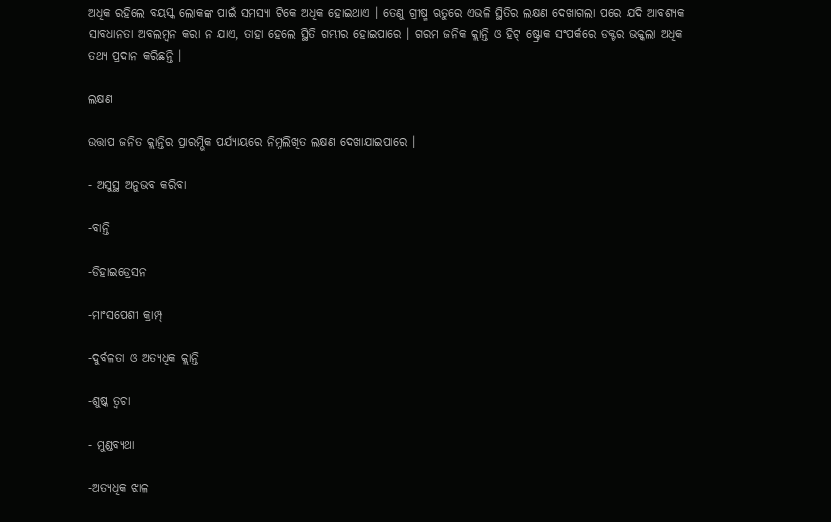ଅଧିକ ରହିଲେ ବୟସ୍କ ଲୋକଙ୍କ ପାଇଁ ସମସ୍ୟା ଟିକେ ଅଧିକ ହୋଇଥାଏ । ତେଣୁ ଗ୍ରୀଷ୍ମ ଋତୁରେ ଏଭଳି ସ୍ଥିତିର ଲକ୍ଷଣ ଦେଖାଗଲା ପରେ ଯଦି ଆବଶ୍ୟକ ସାବଧାନତା ଅବଲମ୍ବନ କରା ନ ଯାଏ, ତାହା ହେଲେ ସ୍ଥିତି ଗମ୍ଭୀର ହୋଇପାରେ । ଗରମ ଜନିକ କ୍ଲାନ୍ତି ଓ ହିଟ୍ ଷ୍ଟ୍ରୋକ ସଂପର୍କରେ ଡକ୍ଟର ଭକ୍କଲା ଅଧିକ ତଥ୍ୟ ପ୍ରଦାନ କରିଛନ୍ତି ।

ଲକ୍ଷଣ

ଉତ୍ତାପ ଜନିତ କ୍ଲାନ୍ତିର ପ୍ରାରମ୍ଭିକ ପର୍ଯ୍ୟାୟରେ ନିମ୍ନଲିଖିତ ଲକ୍ଷଣ ଦେଖାଯାଇପାରେ ।

- ଅସୁସ୍ଥ ଅନୁଭବ କରିବା

-ବାନ୍ତି

-ଡିହାଇଡ୍ରେସନ

-ମାଂସପେଶୀ କ୍ରାମ୍ପ୍

-ଦୁର୍ବଳତା ଓ ଅତ୍ୟଧିକ କ୍ଲାନ୍ତି

-ଶୁଷ୍କ ତ୍ୱଚା

- ମୁଣ୍ଡବ୍ୟଥା

-ଅତ୍ୟଧିକ ଝାଳ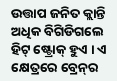ଉତ୍ତାପ ଜନିତ କ୍ଲାନ୍ତି ଅଧିକ ବିଗିଡିଗଲେ ହିଟ୍ ଷ୍ଟ୍ରୋକ୍ ହୁଏ । ଏ କ୍ଷେତ୍ରରେ ବ୍ରେନ୍‌ର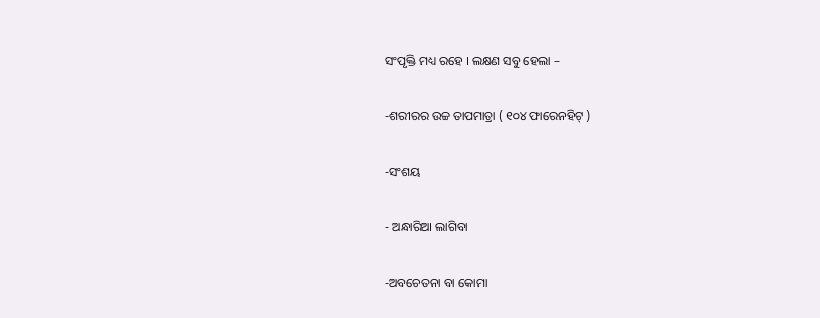ସଂପୃକ୍ତି ମଧ୍ୟ ରହେ । ଲକ୍ଷଣ ସବୁ ହେଲା –

-ଶରୀରର ଉଚ୍ଚ ତାପମାତ୍ରା ( ୧୦୪ ଫାରେନହିଟ୍ )

-ସଂଶୟ

- ଅନ୍ଧାରିଆ ଲାଗିବା

-ଅବଚେତନା ବା କୋମା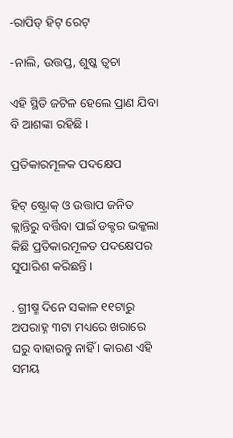-ରାପିଡ୍ ହିଟ୍ ରେଟ୍‌

-ନାଲି, ଉତ୍ତପ୍ତ, ଶୁଷ୍କ ତ୍ୱଚା

ଏହି ସ୍ଥିତି ଜଟିଳ ହେଲେ ପ୍ରାଣ ଯିବା ବି ଆଶଙ୍କା ରହିଛି ।

ପ୍ରତିକାରମୂଳକ ପଦକ୍ଷେପ

ହିଟ୍ ଷ୍ଟ୍ରୋକ୍ ଓ ଉତ୍ତାପ ଜନିତ କ୍ଲାନ୍ତିରୁ ବର୍ତ୍ତିବା ପାଇଁ ଡକ୍ଟର ଭକ୍କଲା କିଛି ପ୍ରତିକାରମୂଳତ ପଦକ୍ଷେପର ସୁପାରିଶ କରିଛନ୍ତି ।

. ଗ୍ରୀଷ୍ମ ଦିନେ ସକାଳ ୧୧ଟାରୁ ଅପରାହ୍ନ ୩ଟା ମଧ୍ୟରେ ଖରାରେ ଘରୁ ବାହାରନ୍ତୁ ନାହିଁ । କାରଣ ଏହି ସମୟ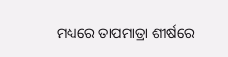ମଧ୍ୟରେ ତାପମାତ୍ରା ଶୀର୍ଷରେ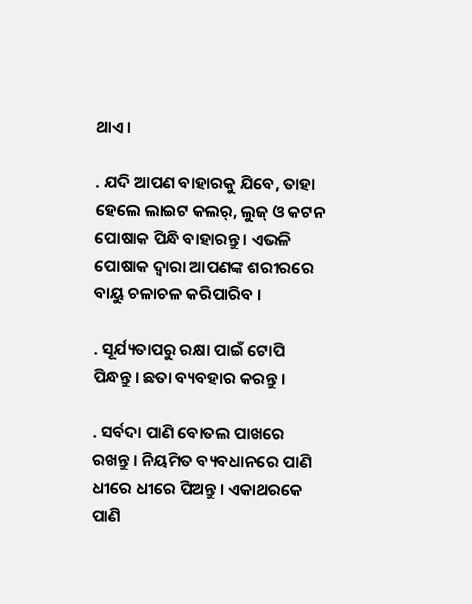ଥାଏ ।

. ଯଦି ଆପଣ ବାହାରକୁ ଯିବେ, ତାହା ହେଲେ ଲାଇଟ କଲର୍‌, ଲୁଜ୍ ଓ କଟନ ପୋଷାକ ପିନ୍ଧି ବାହାରନ୍ତୁ । ଏଭଳି ପୋଷାକ ଦ୍ୱାରା ଆପଣଙ୍କ ଶରୀରରେ ବାୟୁ ଚଳାଚଳ କରିପାରିବ ।

. ସୂର୍ଯ୍ୟତାପରୁ ରକ୍ଷା ପାଇଁ ଟୋପି ପିନ୍ଧନ୍ତୁ । ଛତା ବ୍ୟବହାର କରନ୍ତୁ ।

. ସର୍ବଦା ପାଣି ବୋତଲ ପାଖରେ ରଖନ୍ତୁ । ନିୟମିତ ବ୍ୟବଧାନରେ ପାଣି ଧୀରେ ଧୀରେ ପିଅନ୍ତୁ । ଏକାଥରକେ ପାଣି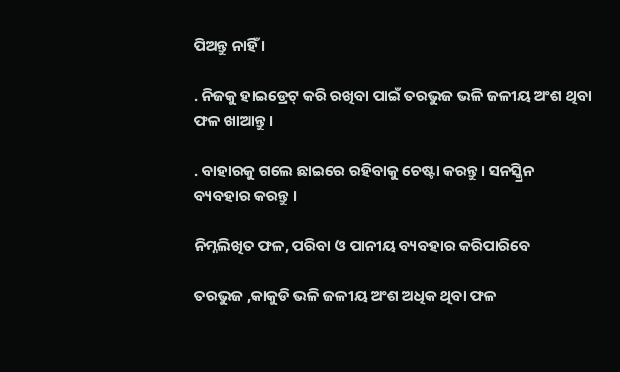ପିଅନ୍ତୁ ନାହିଁ ।

. ନିଜକୁ ହାଇଡ୍ରେଟ୍ କରି ରଖିବା ପାଇଁ ତରଭୁଜ ଭଳି ଜଳୀୟ ଅଂଶ ଥିବା ଫଳ ଖାଆନ୍ତୁ ।

. ବାହାରକୁ ଗଲେ ଛାଇରେ ରହିବାକୁ ଚେଷ୍ଟା କରନ୍ତୁ । ସନସ୍କ୍ରିନ ବ୍ୟବହାର କରନ୍ତୁ ।

ନିମ୍ନଲିଖିତ ଫଳ, ପରିବା ଓ ପାନୀୟ ବ୍ୟବହାର କରିପାରିବେ

ତରଭୁଜ ,କାକୁଡି ଭଳି ଜଳୀୟ ଅଂଶ ଅଧିକ ଥିବା ଫଳ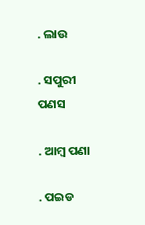. ଲାଉ

. ସପୁରୀ ପଣସ

. ଆମ୍ବ ପଣା

. ପଇଡ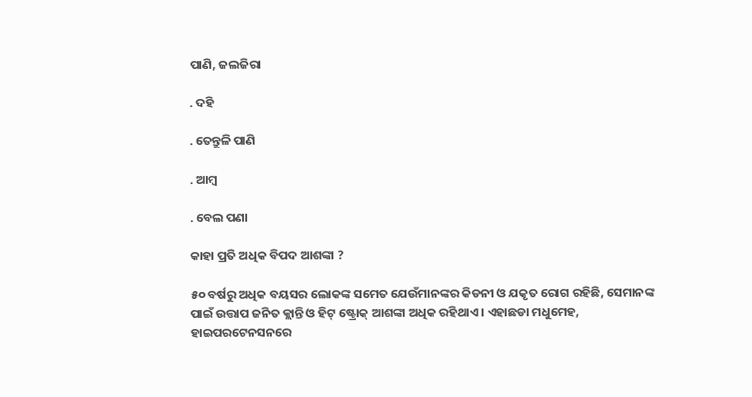ପାଣି, ଜଲଜିରା

. ଦହି

. ତେନ୍ତୁଳି ପାଣି

. ଆମ୍ବ

. ବେଲ ପଣା

କାହା ପ୍ରତି ଅଧିକ ବିପଦ ଆଶଙ୍କା ?

୫୦ ବର୍ଷରୁ ଅଧିକ ବୟସର ଲୋକଙ୍କ ସମେତ ଯେଉଁମାନଙ୍କର କିଡନୀ ଓ ଯକୃତ ରୋଗ ରହିଛି, ସେମାନଙ୍କ ପାଇଁ ଉତ୍ତାପ ଜନିତ କ୍ଲାନ୍ତି ଓ ହିଟ୍ ଷ୍ଟ୍ରୋକ୍ ଆଶଙ୍କା ଅଧିକ ରହିଥାଏ । ଏହାଛଡା ମଧୁମେହ, ହାଇପରଟେନସନରେ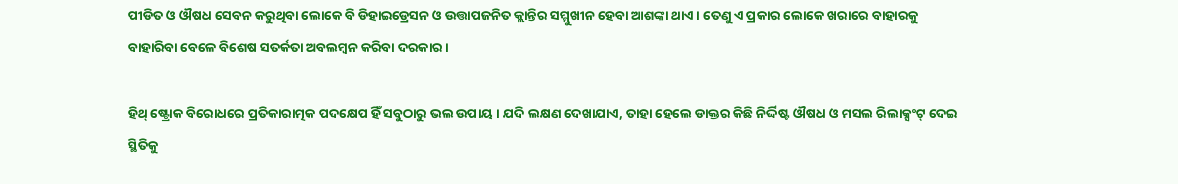ପୀଡିତ ଓ ଔଷଧ ସେବନ କରୁଥିବା ଲୋକେ ବି ଡିହାଇଡ୍ରେସନ ଓ ଉତ୍ତାପଜନିତ କ୍ଲାନ୍ତିର ସମ୍ମୁଖୀନ ହେବା ଆଶଙ୍କା ଥାଏ । ତେଣୁ ଏ ପ୍ରକାର ଲୋକେ ଖରାରେ ବାହାରକୁ ବାହାରିବା ବେଳେ ବିଶେଷ ସତର୍କତା ଅବଲମ୍ବନ କରିବା ଦରକାର ।

ହିଥ୍ ଷ୍ଟ୍ରୋକ ବିରୋଧରେ ପ୍ରତିକାରାତ୍ମକ ପଦକ୍ଷେପ ହିଁ ସବୁଠାରୁ ଭଲ ଉପାୟ । ଯଦି ଲକ୍ଷଣ ଦେଖାଯାଏ, ତାହା ହେଲେ ଡାକ୍ତର କିଛି ନିର୍ଦ୍ଦିଷ୍ଟ ଔଷଧ ଓ ମସଲ ରିଲାକ୍ସଂଟ୍ ଦେଇ ସ୍ଥିତିକୁ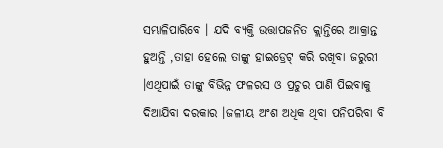ସମ୍ଭାଳିପାରିବେ । ଯଦି ବ୍ୟକ୍ତି ଉତ୍ତାପଜନିତ କ୍ଲାନ୍ତିରେ ଆକ୍ରାନ୍ତ ହୁଅନ୍ତି ,ତାହା ହେଲେ ତାଙ୍କୁ ହାଇଡ୍ରେଟ୍ କରି ରଖିବା ଜରୁରୀ ।ଏଥିପାଇଁ ତାଙ୍କୁ ବିଭିନ୍ନ ଫଳରସ ଓ ପ୍ରଚୁର ପାଣି ପିଇବାକୁ ଦିଆଯିବା ଦରକାର ।ଜଳୀୟ ଅଂଶ ଅଧିକ ଥିବା ପନିପରିବା ବି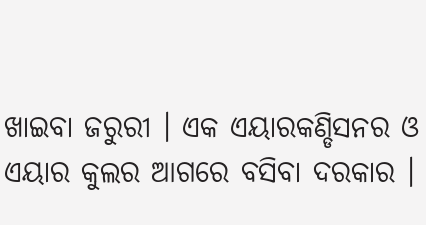ଖାଇବା ଜରୁରୀ । ଏକ ଏୟାରକଣ୍ଡିସନର ଓ ଏୟାର କୁଲର ଆଗରେ ବସିବା ଦରକାର ।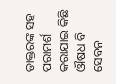ଡାକ୍ତରଙ୍କ ସହ ପରାମର୍ଶ କରାଯାଇ କିଛି ଔଷଧ ବି ସେବନ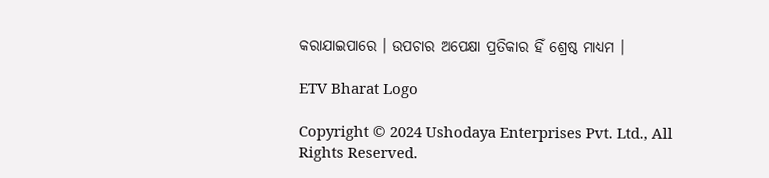କରାଯାଇପାରେ । ଉପଚାର ଅପେକ୍ଷା ପ୍ରତିକାର ହିଁ ଶ୍ରେଷ୍ଠ ମାଧ୍ୟମ ।

ETV Bharat Logo

Copyright © 2024 Ushodaya Enterprises Pvt. Ltd., All Rights Reserved.